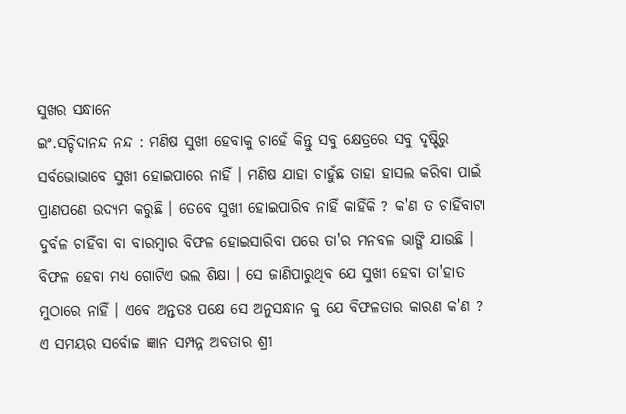ସୁଖର ସନ୍ଧାନେ
ଇଂ.ସଚ୍ଚିଦାନନ୍ଦ ନନ୍ଦ : ମଣିଷ ସୁଖୀ ହେବାକୁ ଚାହେଁ କିନ୍ତୁ ସବୁ କ୍ଷେତ୍ରରେ ସବୁ ଦୃଷ୍ଟିରୁ ସର୍ବଭୋଭାବେ ସୁଖୀ ହୋଇପାରେ ନାହିଁ । ମଣିଷ ଯାହା ଚାହୁଁଛ ତାହା ହାସଲ କରିବା ପାଇଁ ପ୍ରାଣପଣେ ଉଦ୍ୟମ କରୁଛି । ତେବେ ସୁଖୀ ହୋଇପାରିବ ନାହିଁ କାହିଁକି ? କ'ଣ ତ ଚାହିଁବାଟା ଦୁର୍ବଳ ଚାହିଁବା ବା ବାରମ୍ବାର ବିଫଳ ହୋଇସାରିବା ପରେ ତା'ର ମନବଳ ଭାଙ୍ଗି ଯାଉଛି । ବିଫଳ ହେବା ମଧ୍ୟ ଗୋଟିଏ ଭଲ ଶିକ୍ଷା । ସେ ଜାଣିପାରୁଥିବ ଯେ ସୁଖୀ ହେବା ତା'ହାତ ମୁଠାରେ ନାହିଁ । ଏବେ ଅନ୍ତତଃ ପକ୍ଷେ ସେ ଅନୁସନ୍ଧାନ କୁ ଯେ ବିଫଳତାର କାରଣ କ'ଣ ?
ଏ ସମୟର ସର୍ବୋଚ୍ଚ ଜ୍ଞାନ ସମ୍ପନ୍ନ ଅବତାର ଶ୍ରୀ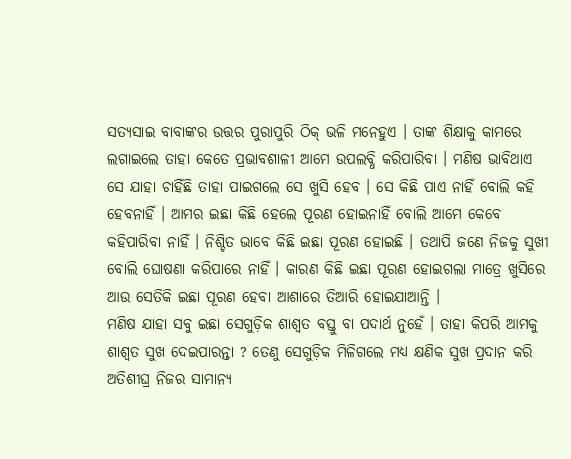ସତ୍ୟସାଇ ବାବାଙ୍କର ଉତ୍ତର ପୁରାପୁରି ଠିକ୍ ଭଳି ମନେହୁଏ । ତାଙ୍କ ଶିକ୍ଷାକୁ କାମରେ ଲଗାଇଲେ ତାହା କେତେ ପ୍ରଭାବଶାଳୀ ଆମେ ଉପଲବ୍ଧି କରିପାରିବା । ମଣିଷ ଭାବିଥାଏ ସେ ଯାହା ଚାହିଁଛି ତାହା ପାଇଗଲେ ସେ ଖୁସି ହେବ । ସେ କିଛି ପାଏ ନାହିଁ ବୋଲି କହି ହେବନାହିଁ । ଆମର ଇଛା କିଛି ହେଲେ ପୂରଣ ହୋଇନାହିଁ ବୋଲି ଆମେ କେବେ କହିପାରିବା ନାହିଁ । ନିଶ୍ଚିତ ଭାବେ କିଛି ଇଛା ପୂରଣ ହୋଇଛି । ତଥାପି ଜଣେ ନିଜକୁ ସୁଖୀ ବୋଲି ଘୋଷଣା କରିପାରେ ନାହିଁ । କାରଣ କିଛି ଇଛା ପୂରଣ ହୋଇଗଲା ମାତ୍ରେ ଖୁସିରେ ଆଉ ସେତିକି ଇଛା ପୂରଣ ହେବା ଆଶାରେ ତିଆରି ହୋଇଯାଆନ୍ତି ।
ମଣିଷ ଯାହା ସବୁ ଇଛା ସେଗୁଡ଼ିକ ଶାଶ୍ୱତ ବସ୍ତୁ ବା ପଦାର୍ଥ ନୁହେଁ । ତାହା କିପରି ଆମକୁ ଶାଶ୍ୱତ ସୁଖ ଦେଇପାରନ୍ତା ? ତେଣୁ ସେଗୁଡ଼ିକ ମିଳିଗଲେ ମଧ୍ୟ କ୍ଷଣିକ ସୁଖ ପ୍ରଦାନ କରି ଅତିଶୀଘ୍ର ନିଜର ସାମାନ୍ୟ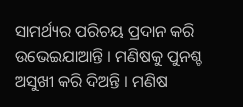ସାମର୍ଥ୍ୟର ପରିଚୟ ପ୍ରଦାନ କରି ଉଭେଇଯାଆନ୍ତି । ମଣିଷକୁ ପୁନଶ୍ଚ ଅସୁଖୀ କରି ଦିଅନ୍ତି । ମଣିଷ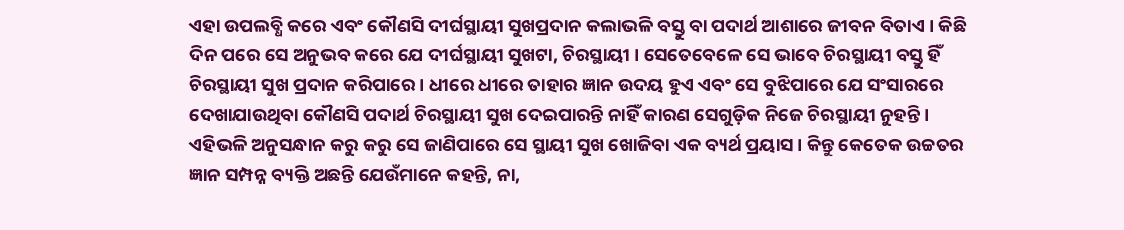ଏହା ଉପଲବ୍ଧି କରେ ଏବଂ କୌଣସି ଦୀର୍ଘସ୍ଥାୟୀ ସୁଖପ୍ରଦାନ କଲାଭଳି ବସ୍ତୁ ବା ପଦାର୍ଥ ଆଶାରେ ଜୀବନ ବିତାଏ । କିଛି ଦିନ ପରେ ସେ ଅନୁଭବ କରେ ଯେ ଦୀର୍ଘସ୍ଥାୟୀ ସୁଖଟା, ଚିରସ୍ଥାୟୀ । ସେତେବେଳେ ସେ ଭାବେ ଚିରସ୍ଥାୟୀ ବସ୍ତୁ ହିଁ ଚିରସ୍ଥାୟୀ ସୁଖ ପ୍ରଦାନ କରିପାରେ । ଧୀରେ ଧୀରେ ତାହାର ଜ୍ଞାନ ଉଦୟ ହୁଏ ଏବଂ ସେ ବୁଝିପାରେ ଯେ ସଂସାରରେ ଦେଖାଯାଉଥିବା କୌଣସି ପଦାର୍ଥ ଚିରସ୍ଥାୟୀ ସୁଖ ଦେଇପାରନ୍ତି ନାହିଁ କାରଣ ସେଗୁଡ଼ିକ ନିଜେ ଚିରସ୍ଥାୟୀ ନୁହନ୍ତି । ଏହିଭଳି ଅନୁସନ୍ଧାନ କରୁ କରୁ ସେ ଜାଣିପାରେ ସେ ସ୍ଥାୟୀ ସୁଖ ଖୋଜିବା ଏକ ବ୍ୟର୍ଥ ପ୍ରୟାସ । କିନ୍ତୁ କେତେକ ଉଚ୍ଚତର ଜ୍ଞାନ ସମ୍ପନ୍ନ ବ୍ୟକ୍ତି ଅଛନ୍ତି ଯେଉଁମାନେ କହନ୍ତି, ନା,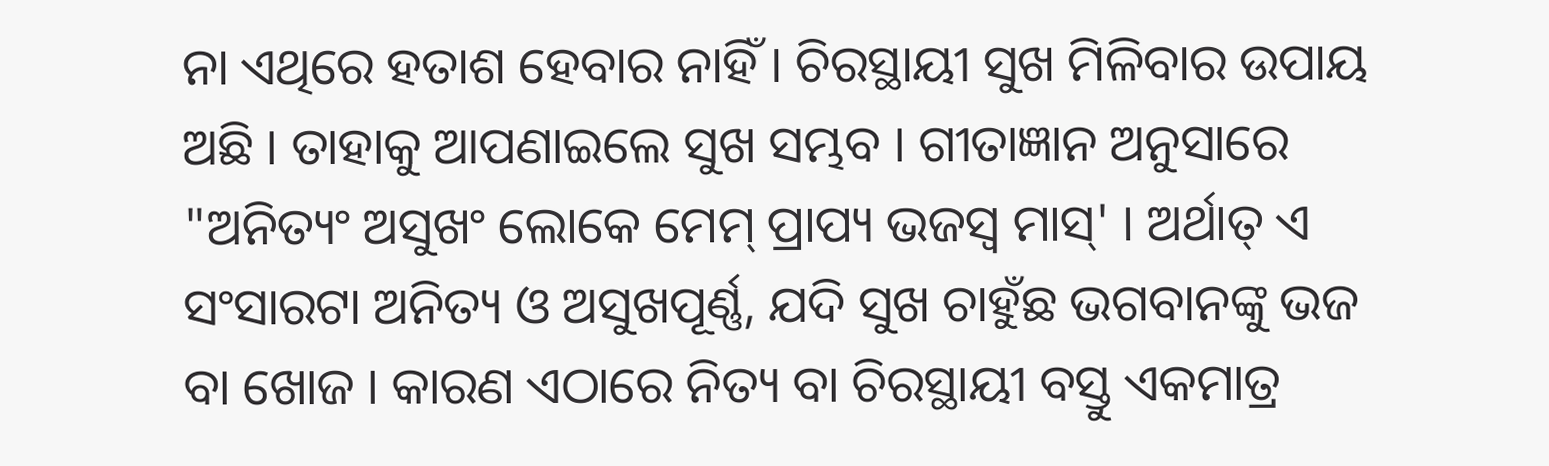ନା ଏଥିରେ ହତାଶ ହେବାର ନାହିଁ । ଚିରସ୍ଥାୟୀ ସୁଖ ମିଳିବାର ଉପାୟ ଅଛି । ତାହାକୁ ଆପଣାଇଲେ ସୁଖ ସମ୍ଭବ । ଗୀତାଜ୍ଞାନ ଅନୁସାରେ "ଅନିତ୍ୟଂ ଅସୁଖଂ ଲୋକେ ମେମ୍ ପ୍ରାପ୍ୟ ଭଜସ୍ୱ ମାସ୍' । ଅର୍ଥାତ୍ ଏ ସଂସାରଟା ଅନିତ୍ୟ ଓ ଅସୁଖପୂର୍ଣ୍ଣ, ଯଦି ସୁଖ ଚାହୁଁଛ ଭଗବାନଙ୍କୁ ଭଜ ବା ଖୋଜ । କାରଣ ଏଠାରେ ନିତ୍ୟ ବା ଚିରସ୍ଥାୟୀ ବସ୍ତୁ ଏକମାତ୍ର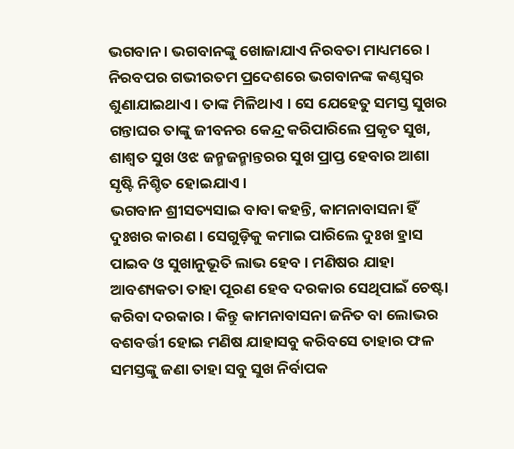ଭଗବାନ । ଭଗବାନଙ୍କୁ ଖୋଜାଯାଏ ନିରବତା ମାଧ୍ୟମରେ । ନିରବପର ଗଭୀରତମ ପ୍ରଦେଶରେ ଭଗବାନଙ୍କ କଣ୍ଠସ୍ୱର ଶୁଣାଯାଇଥାଏ । ତାଙ୍କ ମିଳିଥାଏ । ସେ ଯେହେତୁ ସମସ୍ତ ସୁଖର ଗନ୍ତାଘର ତାଙ୍କୁ ଜୀବନର କେନ୍ଦ୍ର କରିପାରିଲେ ପ୍ରକୃତ ସୁଖ, ଶାଶ୍ୱତ ସୁଖ ଓଝ ଜନ୍ମଜନ୍ମାନ୍ତରର ସୁଖ ପ୍ରାପ୍ତ ହେବାର ଆଶା ସୃଷ୍ଟି ନିଶ୍ଚିତ ହୋଇଯାଏ ।
ଭଗବାନ ଶ୍ରୀସତ୍ୟସାଇ ବାବା କହନ୍ତି, କାମନାବାସନା ହିଁ ଦୁଃଖର କାରଣ । ସେଗୁଡ଼ିକୁ କମାଇ ପାରିଲେ ଦୁଃଖ ହ୍ରାସ ପାଇବ ଓ ସୁଖାନୁଭୂତି ଲାଭ ହେବ । ମଣିଷର ଯାହା ଆବଶ୍ୟକତା ତାହା ପୂରଣ ହେବ ଦରକାର ସେଥିପାଇଁ ଚେଷ୍ଟା କରିବା ଦରକାର । କିନ୍ତୁ କାମନାବାସନା ଜନିତ ବା ଲୋଭର ବଶବର୍ତ୍ତୀ ହୋଇ ମଣିଷ ଯାହାସବୁ କରିବସେ ତାହାର ଫଳ ସମସ୍ତଙ୍କୁ ଜଣା ତାହା ସବୁ ସୁଖ ନିର୍ବାପକ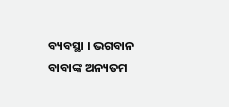ବ୍ୟବସ୍ଥା । ଭଗବାନ ବାବାଙ୍କ ଅନ୍ୟତମ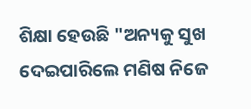ଶିକ୍ଷା ହେଉଛି "ଅନ୍ୟକୁ ସୁଖ ଦେଇପାରିଲେ ମଣିଷ ନିଜେ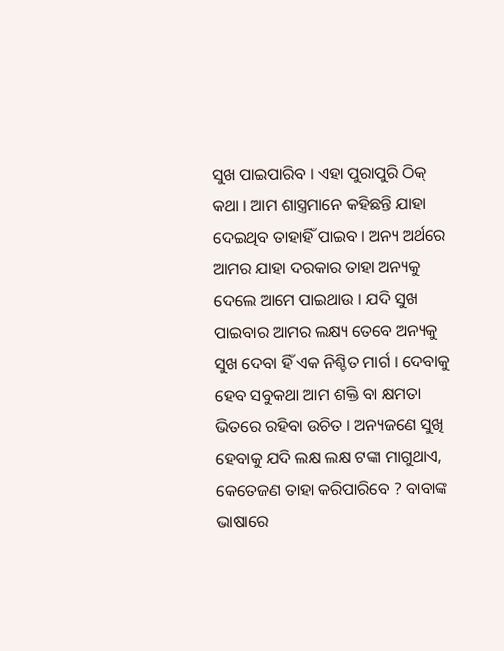ସୁଖ ପାଇପାରିବ । ଏହା ପୁରାପୁରି ଠିକ୍ କଥା । ଆମ ଶାସ୍ତ୍ରମାନେ କହିଛନ୍ତି ଯାହା ଦେଇଥିବ ତାହାହିଁ ପାଇବ । ଅନ୍ୟ ଅର୍ଥରେ ଆମର ଯାହା ଦରକାର ତାହା ଅନ୍ୟକୁ ଦେଲେ ଆମେ ପାଇଥାଉ । ଯଦି ସୁଖ ପାଇବାର ଆମର ଲକ୍ଷ୍ୟ ତେବେ ଅନ୍ୟକୁ ସୁଖ ଦେବା ହିଁ ଏକ ନିଶ୍ଚିତ ମାର୍ଗ । ଦେବାକୁ ହେବ ସବୁକଥା ଆମ ଶକ୍ତି ବା କ୍ଷମତା ଭିତରେ ରହିବା ଉଚିତ । ଅନ୍ୟଜଣେ ସୁଖି ହେବାକୁ ଯଦି ଲକ୍ଷ ଲକ୍ଷ ଟଙ୍କା ମାଗୁଥାଏ, କେତେଜଣ ତାହା କରିପାରିବେ ? ବାବାଙ୍କ ଭାଷାରେ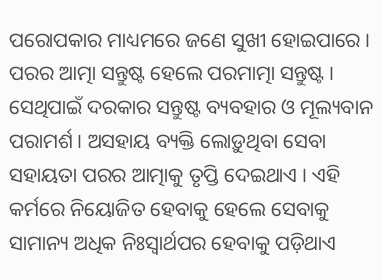ପରୋପକାର ମାଧ୍ୟମରେ ଜଣେ ସୁଖୀ ହୋଇପାରେ । ପରର ଆତ୍ମା ସନ୍ତୁଷ୍ଟ ହେଲେ ପରମାତ୍ମା ସନ୍ତୁଷ୍ଟ । ସେଥିପାଇଁ ଦରକାର ସନ୍ତୁଷ୍ଟ ବ୍ୟବହାର ଓ ମୂଲ୍ୟବାନ ପରାମର୍ଶ । ଅସହାୟ ବ୍ୟକ୍ତି ଲୋଡ଼ୁଥିବା ସେବା ସହାୟତା ପରର ଆତ୍ମାକୁ ତୃପ୍ତି ଦେଇଥାଏ । ଏହି କର୍ମରେ ନିୟୋଜିତ ହେବାକୁ ହେଲେ ସେବାକୁ ସାମାନ୍ୟ ଅଧିକ ନିଃସ୍ୱାର୍ଥପର ହେବାକୁ ପଡ଼ିଥାଏ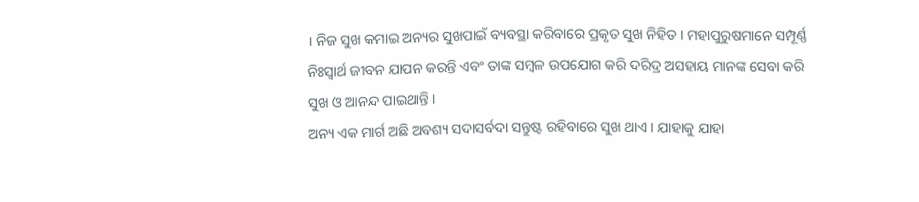। ନିଜ ସୁଖ କମାଇ ଅନ୍ୟର ସୁଖପାଇଁ ବ୍ୟବସ୍ଥା କରିବାରେ ପ୍ରକୃତ ସୁଖ ନିହିତ । ମହାପୁରୁଷମାନେ ସମ୍ପୂର୍ଣ୍ଣ ନିଃସ୍ୱାର୍ଥ ଜୀବନ ଯାପନ କରନ୍ତି ଏବଂ ତାଙ୍କ ସମ୍ବଳ ଉପଯୋଗ କରି ଦରିଦ୍ର ଅସହାୟ ମାନଙ୍କ ସେବା କରି ସୁଖ ଓ ଆନନ୍ଦ ପାଇଥାନ୍ତି ।
ଅନ୍ୟ ଏକ ମାର୍ଗ ଅଛି ଅବଶ୍ୟ ସଦାସର୍ବଦା ସନ୍ତୁଷ୍ଟ ରହିବାରେ ସୁଖ ଥାଏ । ଯାହାକୁ ଯାହା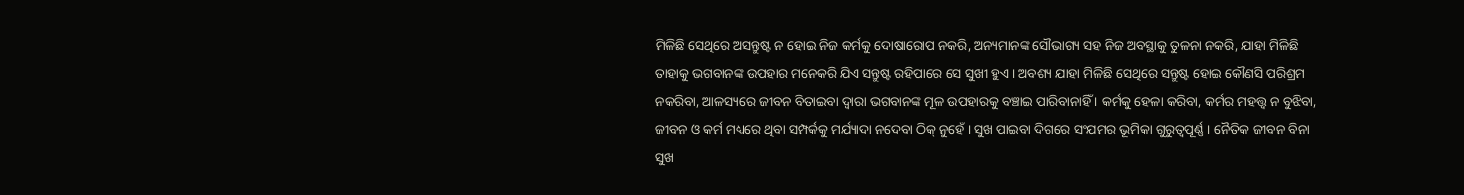ମିଳିଛି ସେଥିରେ ଅସନ୍ତୁଷ୍ଟ ନ ହୋଇ ନିଜ କର୍ମକୁ ଦୋଷାରୋପ ନକରି, ଅନ୍ୟମାନଙ୍କ ସୌଭାଗ୍ୟ ସହ ନିଜ ଅବସ୍ଥାକୁ ତୁଳନା ନକରି, ଯାହା ମିଳିଛି ତାହାକୁ ଭଗବାନଙ୍କ ଉପହାର ମନେକରି ଯିଏ ସନ୍ତୁଷ୍ଟ ରହିପାରେ ସେ ସୁଖୀ ହୁଏ । ଅବଶ୍ୟ ଯାହା ମିଳିଛି ସେଥିରେ ସନ୍ତୁଷ୍ଟ ହୋଇ କୌଣସି ପରିଶ୍ରମ ନକରିବା, ଆଳସ୍ୟରେ ଜୀବନ ବିତାଇବା ଦ୍ୱାରା ଭଗବାନଙ୍କ ମୂଳ ଉପହାରକୁ ବଞ୍ଚାଇ ପାରିବାନାହିଁ । କର୍ମକୁ ହେଳା କରିବା, କର୍ମର ମହତ୍ତ୍ୱ ନ ବୁଝିବା, ଜୀବନ ଓ କର୍ମ ମଧ୍ୟରେ ଥିବା ସମ୍ପର୍କକୁ ମର୍ଯ୍ୟାଦା ନଦେବା ଠିକ୍ ନୁହେଁ । ସୁଖ ପାଇବା ଦିଗରେ ସଂଯମର ଭୂମିକା ଗୁରୁତ୍ୱପୂର୍ଣ୍ଣ । ନୈତିକ ଜୀବନ ବିନା ସୁଖ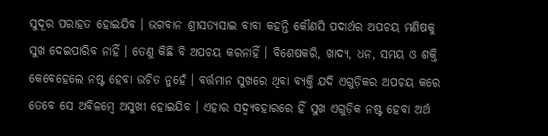ସୁଦୂର ପରାହତ ହୋଇଯିବ । ଭଗବାନ ଶ୍ରୀସତ୍ୟସାଇ ବାବା କହନ୍ତି କୌଣସି ପଦାର୍ଥର ଅପଚୟ ମଣିଷକୁ ସୁଖ ଦେଇପାରିବ ନାହିଁ । ତେଣୁ କିଛି ବି ଅପଚୟ କରନାହିଁ । ବିଶେଷକରି, ଖାଦ୍ୟ, ଧନ, ସମୟ ଓ ଶକ୍ତି କେବେହେଲେ ନଷ୍ଟ ହେବା ଉଚିତ ନୁହେଁ । ବର୍ତ୍ତମାନ ସୁଖରେ ଥିବା ବ୍ୟକ୍ତି ଯଦି ଏଗୁଡ଼ିକର ଅପଚୟ କରେ ତେବେ ସେ ଅବିଳମ୍ବେ ଅସୁଖୀ ହୋଇଯିବ । ଏହାର ସଦ୍ବ୍ୟବହାରରେ ହିଁ ସୁଖ ଏଗୁଡ଼ିକ ନଷ୍ଟ ହେବା ଅର୍ଥ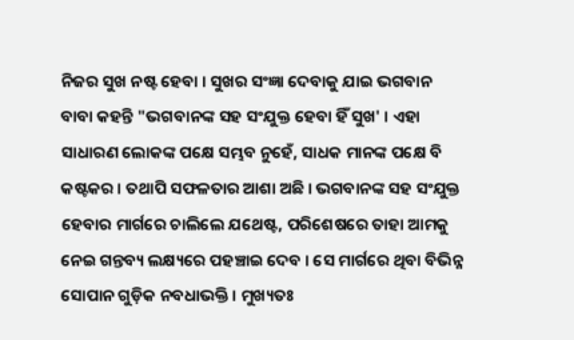ନିଜର ସୁଖ ନଷ୍ଟ ହେବା । ସୁଖର ସଂଜ୍ଞା ଦେବାକୁ ଯାଇ ଭଗବାନ ବାବା କହନ୍ତି "ଭଗବାନଙ୍କ ସହ ସଂଯୁକ୍ତ ହେବା ହିଁ ସୁଖ' । ଏହା ସାଧାରଣ ଲୋକଙ୍କ ପକ୍ଷେ ସମ୍ଭବ ନୁହେଁ, ସାଧକ ମାନଙ୍କ ପକ୍ଷେ ବି କଷ୍ଟକର । ତଥାପି ସଫଳତାର ଆଶା ଅଛି । ଭଗବାନଙ୍କ ସହ ସଂଯୁକ୍ତ ହେବାର ମାର୍ଗରେ ଚାଲିଲେ ଯଥେଷ୍ଟ, ପରିଶେଷରେ ତାହା ଆମକୁ ନେଇ ଗନ୍ତବ୍ୟ ଲକ୍ଷ୍ୟରେ ପହଞ୍ଚାଇ ଦେବ । ସେ ମାର୍ଗରେ ଥିବା ବିଭିନ୍ନ ସୋପାନ ଗୁଡ଼ିକ ନବଧାଭକ୍ତି । ମୁଖ୍ୟତଃ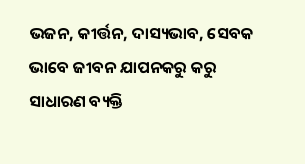ଭଜନ, କୀର୍ତ୍ତନ, ଦାସ୍ୟଭାବ, ସେବକ ଭାବେ ଜୀବନ ଯାପନକରୁ କରୁ ସାଧାରଣ ବ୍ୟକ୍ତି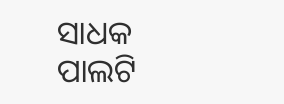ସାଧକ ପାଲଟି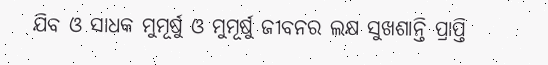ଯିବ ଓ ସାଧକ ମୁମୂର୍ଷୁ ଓ ମୁମୂର୍ଷୁ ଜୀବନର ଲକ୍ଷ ସୁଖଶାନ୍ତି ପ୍ରାପ୍ତି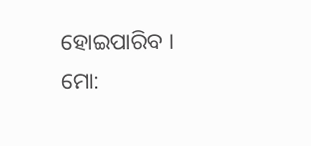ହୋଇପାରିବ ।
ମୋ: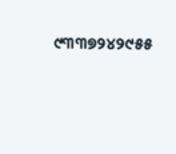୯୩୩୭୨୪୨୯୫୫